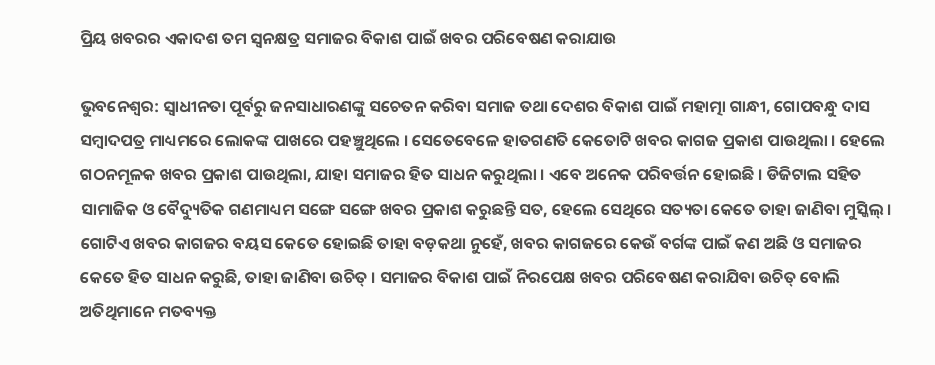ପ୍ରିୟ ଖବରର ଏକାଦଶ ତମ ସ୍ୱନକ୍ଷତ୍ର ସମାଜର ବିକାଶ ପାଇଁ ଖବର ପରିବେଷଣ କରାଯାଉ

ଭୁବନେଶ୍ୱର: ସ୍ୱାଧୀନତା ପୂର୍ବରୁ ଜନସାଧାରଣଙ୍କୁ ସଚେତନ କରିବା ସମାଜ ତଥା ଦେଶର ବିକାଶ ପାଇଁ ମହାତ୍ମା ଗାନ୍ଧୀ, ଗୋପବନ୍ଧୁ ଦାସ ସମ୍ବାଦପତ୍ର ମାଧ୍ୟମରେ ଲୋକଙ୍କ ପାଖରେ ପହଞ୍ଚୁଥିଲେ । ସେତେବେଳେ ହାତଗଣତି କେତୋଟି ଖବର କାଗଜ ପ୍ରକାଶ ପାଉଥିଲା । ହେଲେ ଗଠନମୂଳକ ଖବର ପ୍ରକାଶ ପାଉଥିଲା, ଯାହା ସମାଜର ହିତ ସାଧନ କରୁଥିଲା । ଏବେ ଅନେକ ପରିବର୍ତ୍ତନ ହୋଇଛି । ଡିଜିଟାଲ ସହିତ ସାମାଜିକ ଓ ବୈଦ୍ୟୁତିକ ଗଣମାଧ୍ୟମ ସଙ୍ଗେ ସଙ୍ଗେ ଖବର ପ୍ରକାଶ କରୁଛନ୍ତି ସତ, ହେଲେ ସେଥିରେ ସତ୍ୟତା କେତେ ତାହା ଜାଣିବା ମୁସ୍କିଲ୍ । ଗୋଟିଏ ଖବର କାଗଜର ବୟସ କେତେ ହୋଇଛି ତାହା ବଡ଼କଥା ନୁହେଁ, ଖବର କାଗଜରେ କେଉଁ ବର୍ଗଙ୍କ ପାଇଁ କଣ ଅଛି ଓ ସମାଜର କେତେ ହିତ ସାଧନ କରୁଛି, ତାହା ଜାଣିବା ଉଚିତ୍ । ସମାଜର ବିକାଶ ପାଇଁ ନିରପେକ୍ଷ ଖବର ପରିବେଷଣ କରାଯିବା ଉଚିତ୍ ବୋଲି ଅତିଥିମାନେ ମତବ୍ୟକ୍ତ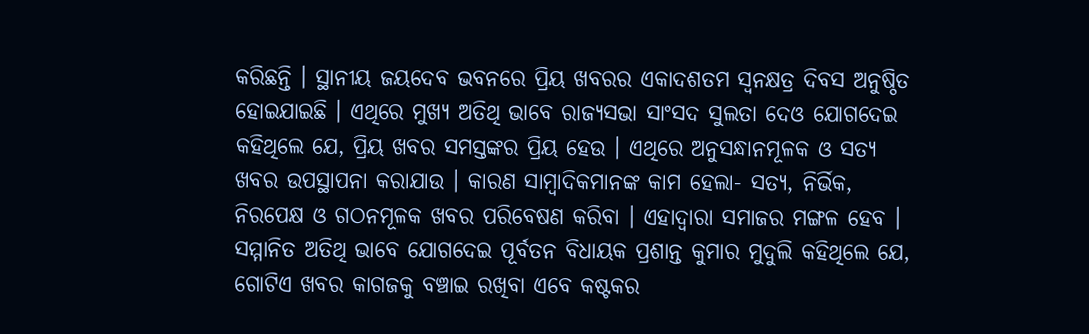କରିଛନ୍ତି । ସ୍ଥାନୀୟ ଜୟଦେବ ଭବନରେ ପ୍ରିୟ ଖବରର ଏକାଦଶତମ ସ୍ୱନକ୍ଷତ୍ର ଦିବସ ଅନୁଷ୍ଠିତ ହୋଇଯାଇଛି । ଏଥିରେ ମୁଖ୍ୟ ଅତିଥି ଭାବେ ରାଜ୍ୟସଭା ସାଂସଦ ସୁଲତା ଦେଓ ଯୋଗଦେଇ କହିଥିଲେ ଯେ, ପ୍ରିୟ ଖବର ସମସ୍ତଙ୍କର ପ୍ରିୟ ହେଉ । ଏଥିରେ ଅନୁସନ୍ଧାନମୂଳକ ଓ ସତ୍ୟ ଖବର ଉପସ୍ଥାପନା କରାଯାଉ । କାରଣ ସାମ୍ବାଦିକମାନଙ୍କ କାମ ହେଲା- ସତ୍ୟ, ନିର୍ଭିକ, ନିରପେକ୍ଷ ଓ ଗଠନମୂଳକ ଖବର ପରିବେଷଣ କରିବା । ଏହାଦ୍ୱାରା ସମାଜର ମଙ୍ଗଳ ହେବ । ସମ୍ମାନିତ ଅତିଥି ଭାବେ ଯୋଗଦେଇ ପୂର୍ବତନ ବିଧାୟକ ପ୍ରଶାନ୍ତ କୁମାର ମୁଦୁଲି କହିଥିଲେ ଯେ, ଗୋଟିଏ ଖବର କାଗଜକୁ ବଞ୍ଚାଇ ରଖିବା ଏବେ କଷ୍ଟକର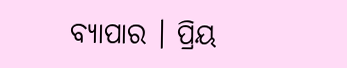ବ୍ୟାପାର । ପ୍ରିୟ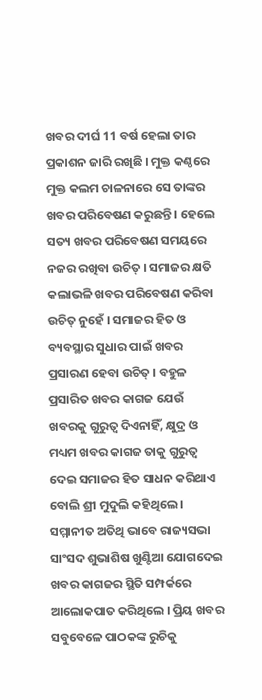ଖବର ଦୀର୍ଘ 11 ବର୍ଷ ହେଲା ତାର ପ୍ରକାଶନ ଜାରି ରଖିଛି । ମୁକ୍ତ କଣ୍ଠରେ ମୁକ୍ତ କଲମ ଚାଳନାରେ ସେ ତାଙ୍କର ଖବର ପରିବେଷଣ କରୁଛନ୍ତି । ହେଲେ ସତ୍ୟ ଖବର ପରିବେଷଣ ସମୟରେ ନଜର ରଖିବା ଉଚିତ୍ । ସମାଜର କ୍ଷତି କଲାଭଳି ଖବର ପରିବେଷଣ କରିବା ଉଚିତ୍ ନୁହେଁ । ସମାଜର ହିତ ଓ ବ୍ୟବସ୍ଥାର ସୁଧାର ପାଇଁ ଖବର ପ୍ରସାରଣ ହେବା ଉଚିତ୍ । ବହୁଳ ପ୍ରସାରିତ ଖବର କାଗଜ ଯେଉଁ ଖବରକୁ ଗୁରୁତ୍ୱ ଦିଏନାହିଁ, କ୍ଷୁଦ୍ର ଓ ମଧ୍ୟମ ଖବର କାଗଜ ତାକୁ ଗୁରୁତ୍ୱ ଦେଇ ସମାଜର ହିତ ସାଧନ କରିଥାଏ ବୋଲି ଶ୍ରୀ ମୁଦୁଲି କହିଥିଲେ । ସମ୍ମାନୀତ ଅତିଥି ଭାବେ ରାଜ୍ୟସଭା ସାଂସଦ ଶୁଭାଶିଷ ଖୁଣ୍ଟିଆ ଯୋଗଦେଇ ଖବର କାଗଜର ସ୍ଥିତି ସମ୍ପର୍କରେ ଆଲୋକପାତ କରିଥିଲେ । ପ୍ରିୟ ଖବର ସବୁବେଳେ ପାଠକଙ୍କ ରୁଚିକୁ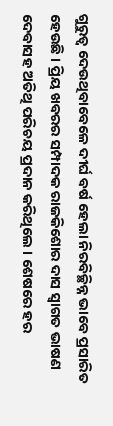ଗୁରୁତ୍ୱ ଦେଉଥିବାବେଳେ ଦୀର୍ଘ ବର୍ଷ ହେଲା ନିରବିଚ୍ଛିନ୍ନ ଭାବେ ପ୍ରସାରିତ ହେଉଛି । ପ୍ରିୟ ଖବରର ସମ୍ପାଦକ ରାଜକିଶୋର ଦାସ ସ୍ୱାଗତ ଭାଷଣ ଦେବାସହ ଅତିଥି ପରିଚୟ ପ୍ରଦାନ କରିଥିଲେ । ଶେଷରେ ହର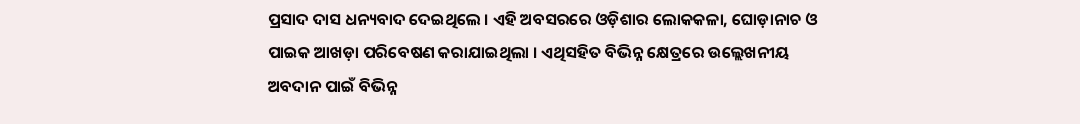ପ୍ରସାଦ ଦାସ ଧନ୍ୟବାଦ ଦେଇଥିଲେ । ଏହି ଅବସରରେ ଓଡ଼ିଶାର ଲୋକକଳା, ଘୋଡ଼ାନାଚ ଓ ପାଇକ ଆଖଡ଼ା ପରିବେଷଣ କରାଯାଇଥିଲା । ଏଥିସହିତ ବିଭିନ୍ନ କ୍ଷେତ୍ରରେ ଉଲ୍ଲେଖନୀୟ ଅବଦାନ ପାଇଁ ବିଭିନ୍ନ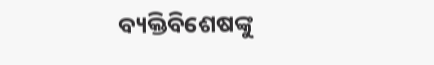ବ୍ୟକ୍ତିବିଶେଷଙ୍କୁ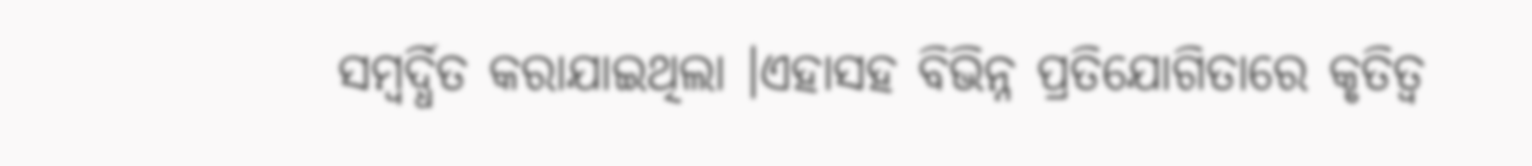ସମ୍ବର୍ଦ୍ଧିତ କରାଯାଇଥିଲା ।ଏହାସହ ବିଭିନ୍ନ ପ୍ରତିଯୋଗିତାରେ କୃତିତ୍ୱ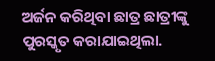ଅର୍ଜନ କରିଥିବା ଛାତ୍ର ଛାତ୍ରୀଙ୍କୁ ପୁରସ୍କୃତ କରାଯାଇଥିଲା.